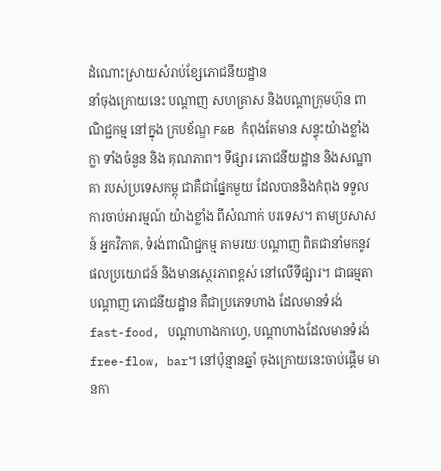ដំណោះស្រាយសំរាប់ខ្សែភោជនីយដ្ឋាន
នាំចុងក្រោយនេះ បណ្តាញ សហគ្រាស និងបណ្តាក្រុមហ៊ុន ពាណិជ្ជកម្ម នៅក្នុង ក្របខ័ណ្ឌ F&B កំពុងតែមាន សន្ទុះយ៉ាងខ្លាំងក្លា ទាំងចំនួន និង គុណភាព។ ទីផ្សារ ភោជនីយដ្ឋាន និងសណ្ឋាគា របស់ប្រទេសកម្ពុ ជាគឺជាផ្នែកមួយ ដែលបាននិងកំពុង ទទួលការចាប់អារម្មណ៍ យ៉ាងខ្លាំង ពីសំណាក់ បរទេស។ តាមប្រសាសន៍ អ្នកវិភាគ, ទំរង់ពាណិជ្ជកម្ម តាមរយៈបណ្តាញ ពិតជានាំមកនូវ ផលប្រយោជន៍ និងមានស្ថេរភាពខ្ពស់ នៅលើទីផ្សារ។ ជាធម្មតា បណ្តាញ ភោជនីយដ្ឋាន គឺជាប្រភេទហាង ដែលមានទំរង់ fast-food, បណ្តាហាងកាហ្វេ, បណ្តាហាងដែលមានទំរង់ free-flow, bar។ នៅប៉ុន្មានឆ្នាំ ចុងក្រោយនេះចាប់ផ្តើម មានកា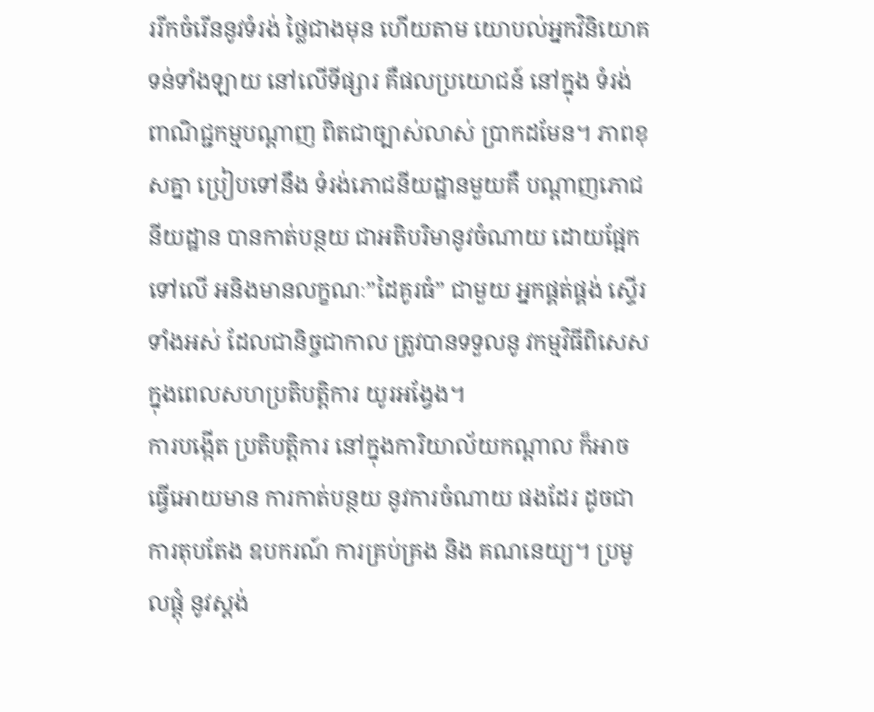ររីកចំរើននូវទំរង់ ថ្លៃជាងមុន ហើយតាម យោបល់អ្នកវិនិយោគ ទន់ទាំងឡាយ នៅលើទីផ្សារ គឺផលប្រយោជន៍ នៅក្នុង ទំរង់ពាណិជ្ជកម្មបណ្តាញ ពិតជាច្បាស់លាស់ ប្រាកដមែន។ ភាពខុសគ្នា ប្រៀបទៅនឹង ទំរង់ភោជនីយដ្ឋានមួយគឺ បណ្តាញភោជនីយដ្ឋាន បានកាត់បន្ថយ ជាអតិបរិមានូវចំណាយ ដោយផ្អែកទៅលើ អនិងមានលក្ខណៈ”ដៃគូរធំ” ជាមួយ អ្នកផ្គត់ផ្គង់ ស្ទើរទាំងអស់ ដែលជានិច្ចជាកាល ត្រូវបានទទួលនូ វកម្មវិធីពិសេស ក្នុងពេលសហប្រតិបត្តិការ យូរអង្វែង។
ការបង្កើត ប្រតិបត្តិការ នៅក្នុងការិយាល័យកណ្តាល ក៏អាចធ្វើអោយមាន ការកាត់បន្ថយ នូវការចំណាយ ផងដែរ ដូចជា ការតុបតែង ឧបករណ៍ ការគ្រប់គ្រង និង គណនេយ្យ។ ប្រមូលផ្តុំ នូវស្តង់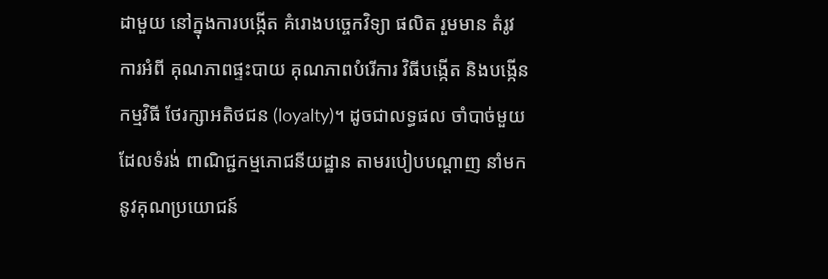ដាមួយ នៅក្នុងការបង្កើត គំរោងបច្ចេកវិទ្យា ផលិត រួមមាន តំរូវការអំពី គុណភាពផ្ទះបាយ គុណភាពបំរើការ វិធីបង្កើត និងបង្កើន កម្មវិធី ថែរក្សាអតិថជន (loyalty)។ ដូចជាលទ្ធផល ចាំបាច់មួយ ដែលទំរង់ ពាណិជ្ជកម្មភោជនីយដ្ឋាន តាមរបៀបបណ្តាញ នាំមកនូវគុណប្រយោជន៍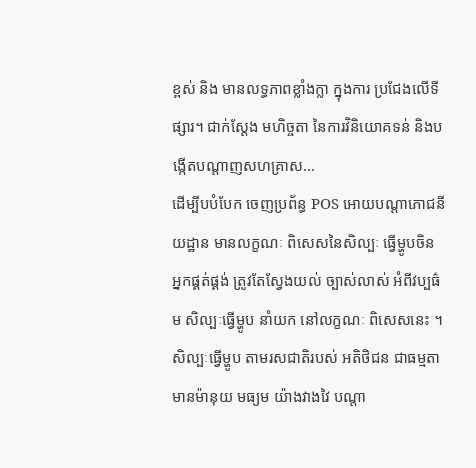ខ្ពស់ និង មានលទ្ធភាពខ្លាំងក្លា ក្នុងការ ប្រជែងលើទីផ្សារ។ ជាក់ស្តែង មហិច្ចតា នៃការវិនិយោគទន់ និងបង្កើតបណ្តាញសហគ្រាស...
ដើម្បីបបំបែក ចេញប្រព័ន្ធ POS អោយបណ្តាភោជនីយដ្ឋាន មានលក្ខណៈ ពិសេសនៃសិល្បៈ ធ្វើម្ហូបចិន អ្នកផ្គត់ផ្គង់ ត្រូវតែស្វែងយល់ ច្បាស់លាស់ អំពីវប្បធ៌ម សិល្បៈធ្វើម្ហូប នាំយក នៅលក្ខណៈ ពិសេសនេះ ។ សិល្បៈធ្វើម្ហូប តាមរសជាតិរបស់ អតិថិជន ជាធម្មតា មានម៉ានុយ មធ្យម យ៉ាងវាងវៃ បណ្តា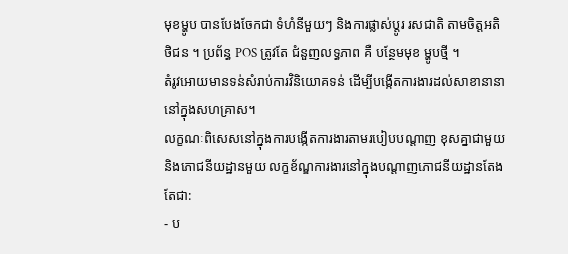មុខម្ហូប បានបែងចែកជា ទំហំនីមួយៗ និងការផ្លាស់ប្តូរ រសជាតិ តាមចិត្តអតិថិជន ។ ប្រព័ន្ធ POS ត្រូវតែ ជំនួញលទ្ធភាព គឺ បន្ថែមមុខ ម្ហូបថ្មី ។
តំរូវអោយមានទន់សំរាប់ការវិនិយោគទន់ ដើម្បីបង្កើតការងារដល់សាខានានានៅក្នុងសហគ្រាស។
លក្ខណៈពិសេសនៅក្នុងការបង្កើតការងារតាមរបៀបបណ្តាញ ខុសគ្នាជាមួយនិងភោជនីយដ្ឋានមួយ លក្ខខ័ណ្ឌការងារនៅក្នុងបណ្តាញភោជនីយដ្ឋានតែងតែជា:
- ប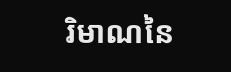រិមាណនៃ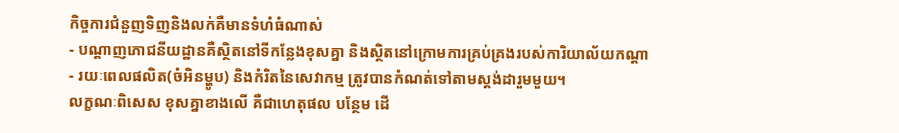កិច្ចការជំនួញទិញនិងលក់គឺមានទំហំធំណាស់
- បណ្តាញភោជនីយដ្ឋានគឺស្ថិតនៅទីកន្លែងខុសគ្នា និងស្ថិតនៅក្រោមការគ្រប់គ្រងរបស់ការិយាល័យកណ្តា
- រយៈពេលផលិត(ចំអិនម្ហូប) និងកំរិតនៃសេវាកម្ម ត្រូវបានកំណត់ទៅតាមស្តង់ដារួមមួយ។
លក្ខណៈពិសេស ខុសគ្នាខាងលើ គឺជាហេតុផល បន្ថែម ដើ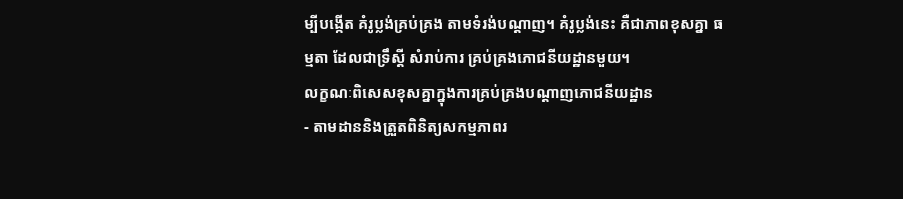ម្បីបង្កើត គំរូប្លង់គ្រប់គ្រង តាមទំរង់បណ្តាញ។ គំរូប្លង់នេះ គឺជាភាពខុសគ្នា ធម្មតា ដែលជាទ្រឹស្តី សំរាប់ការ គ្រប់គ្រងភោជនីយដ្ឋានមួយ។
លក្ខណៈពិសេសខុសគ្នាក្នុងការគ្រប់គ្រងបណ្តាញភោជនីយដ្ឋាន
- តាមដាននិងត្រួតពិនិត្យសកម្មភាពរ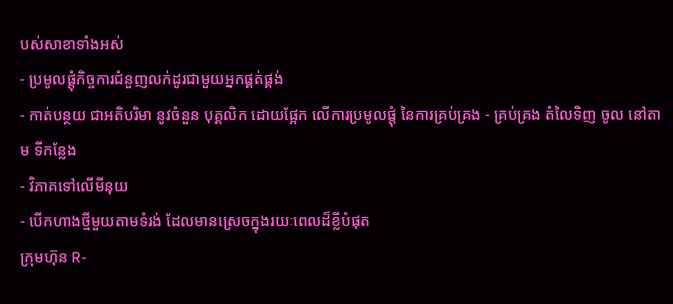បស់សាខាទាំងអស់
- ប្រមូលផ្តុំកិច្ចការជំនួញលក់ដូរជាមួយអ្នកផ្គត់ផ្គង់
- កាត់បន្ថយ ជាអតិបរិមា នូវចំនួន បុគ្គលិក ដោយផ្អែក លើការប្រមូលផ្តុំ នៃការគ្រប់គ្រង - គ្រប់គ្រង តំលៃទិញ ចូល នៅតាម ទីកន្លែង
- វិភាគទៅលើមីនុយ
- បើកហាងថ្មីមួយតាមទំរង់ ដែលមានស្រេចក្នុងរយៈពេលដ៏ខ្លីបំផុត
ក្រុមហ៊ុន R-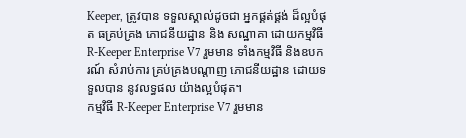Keeper, ត្រូវបាន ទទួលស្គាល់ដូចជា អ្នកផ្គត់ផ្គង់ ដ៏ល្អបំផុត ធគ្រប់គ្រង ភោជនីយដ្ឋាន និង សណ្ឋាគា ដោយកម្មវិធី R-Keeper Enterprise V7 រួមមាន ទាំងកម្មវិធី និងឧបករណ៍ សំរាប់ការ គ្រប់គ្រងបណ្តាញ ភោជនីយដ្ឋាន ដោយទទួលបាន នូវលទ្ធផល យ៉ាងល្អបំផុត។
កម្មវិធី R-Keeper Enterprise V7 រួមមាន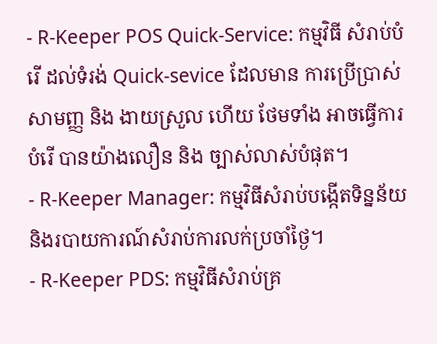- R-Keeper POS Quick-Service: កម្មវិធី សំរាប់បំរើ ដល់ទំរង់ Quick-sevice ដែលមាន ការប្រើប្រាស់ សាមញ្ញ និង ងាយស្រួល ហើយ ថែមទាំង អាចធ្វើការ បំរើ បានយ៉ាងលឿន និង ច្បាស់លាស់បំផុត។
- R-Keeper Manager: កម្មវិធីសំរាប់បង្កើតទិន្នន័យ និងរបាយការណ៍សំរាប់ការលក់ប្រចាំថ្ងៃ។
- R-Keeper PDS: កម្មវិធីសំរាប់គ្រ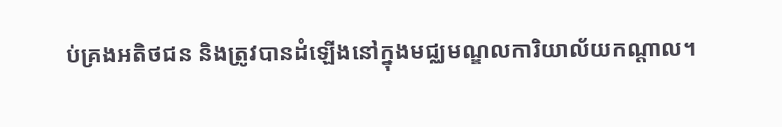ប់គ្រងអតិថជន និងត្រូវបានដំឡើងនៅក្នុងមជ្ឈមណ្ឌលការិយាល័យកណ្តាល។